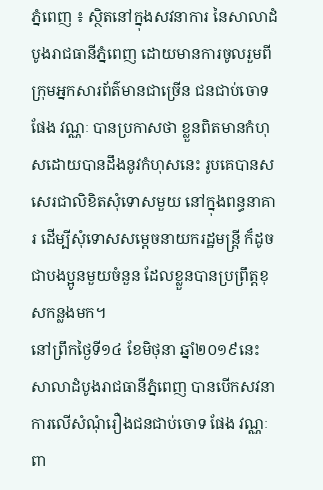ភ្នំពេញ ៖ ស្ថិតនៅក្នុងសវនាការ នៃសាលាដំបូងរាជធានីភ្នំពេញ ដោយមានការចូលរួមពីក្រុមអ្នកសារព័ត៌មានជាច្រើន ជនជាប់ចោទ ផែង វណ្ណៈ បានប្រកាសថា ខ្លួនពិតមានកំហុសដោយបានដឹងនូវកំហុសនេះ រូបគេបានសសេរជាលិខិតសុំទោសមួយ នៅក្នុងពន្ធនាគារ ដើម្បីសុំទោសសម្តេចនាយករដ្ឋមន្ត្រី ក៏ដូចជាបងប្អូនមួយចំនួន ដែលខ្លួនបានប្រព្រឹត្តខុសកន្លងមក។
នៅព្រឹកថ្ងៃទី១៤ ខែមិថុនា ឆ្នាំ២០១៩នេះ សាលាដំបូងរាជធានីភ្នំពេញ បានបើកសវនាការលើសំណុំរឿងជនជាប់ចោទ ផែង វណ្ណៈ ពា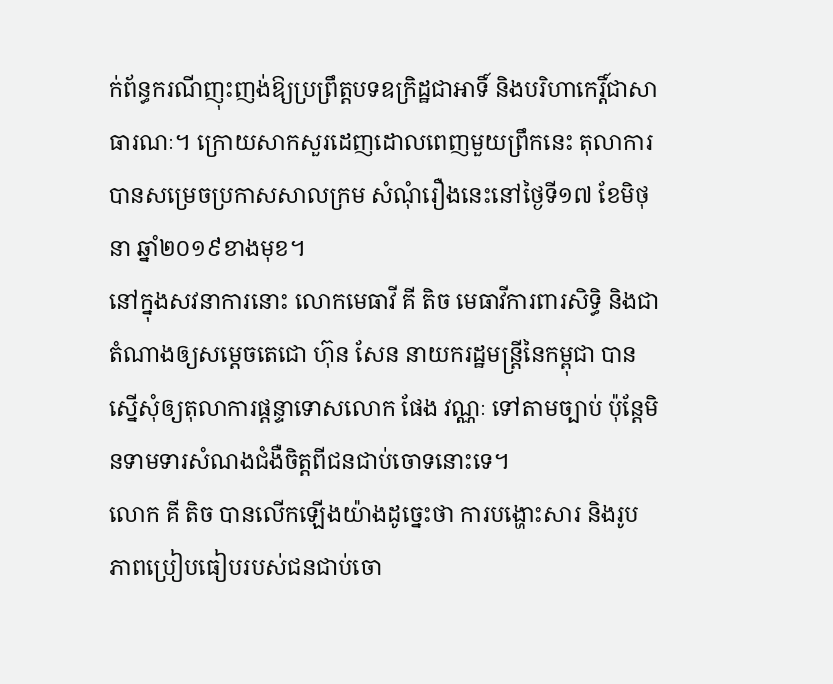ក់ព័ន្ធករណីញុះញង់ឱ្យប្រព្រឹត្តបទឧក្រិដ្ឋជាអាទិ៍ និងបរិហាកេរ្តិ៍ជាសាធារណៈ។ ក្រោយសាកសួរដេញដោលពេញមួយព្រឹកនេះ តុលាការបានសម្រេចប្រកាសសាលក្រម សំណុំរឿងនេះនៅថ្ងៃទី១៧ ខែមិថុនា ឆ្នាំ២០១៩ខាងមុខ។
នៅក្នុងសវនាការនោះ លោកមេធាវី គី តិច មេធាវីការពារសិទ្ធិ និងជាតំណាងឲ្យសម្តេចតេជោ ហ៊ុន សែន នាយករដ្ឋមន្ត្រីនៃកម្ពុជា បានស្នើសុំឲ្យតុលាការផ្តន្ទាទោសលោក ផែង វណ្ណៈ ទៅតាមច្បាប់ ប៉ុន្តែមិនទាមទារសំណងជំងឺចិត្តពីជនជាប់ចោទនោះទេ។
លោក គី តិច បានលើកឡើងយ៉ាងដូច្នេះថា ការបង្ហោះសារ និងរូបភាពប្រៀបធៀបរបស់ជនជាប់ចោ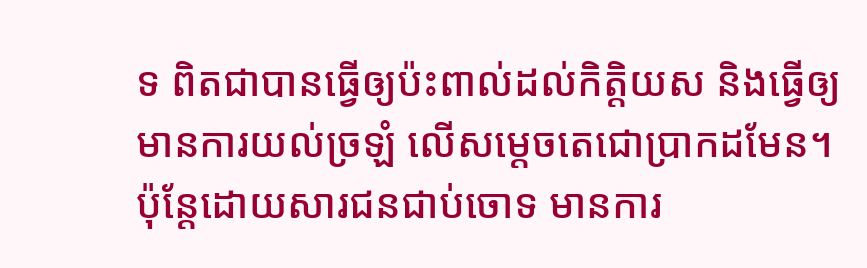ទ ពិតជាបានធ្វើឲ្យប៉ះពាល់ដល់កិត្តិយស និងធ្វើឲ្យមានការយល់ច្រឡំ លើសម្តេចតេជោប្រាកដមែន។ ប៉ុន្តែដោយសារជនជាប់ចោទ មានការ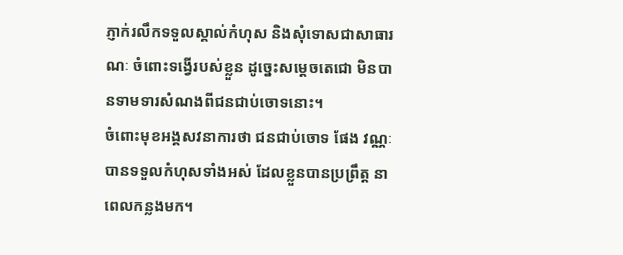ភ្ញាក់រលឹកទទួលស្គាល់កំហុស និងសុំទោសជាសាធារណៈ ចំពោះទង្វើរបស់ខ្លួន ដូច្នេះសម្តេចតេជោ មិនបានទាមទារសំណងពីជនជាប់ចោទនោះ។
ចំពោះមុខអង្គសវនាការថា ជនជាប់ចោទ ផែង វណ្ណៈ បានទទួលកំហុសទាំងអស់ ដែលខ្លួនបានប្រព្រឹត្ត នាពេលកន្លងមក។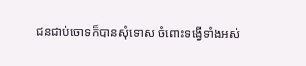ជនជាប់ចោទក៏បានសុំទោស ចំពោះទង្វើទាំងអស់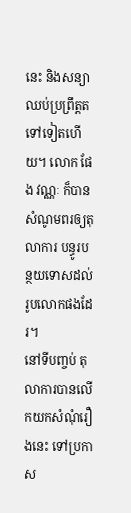នេះ និងសន្យាឈប់ប្រព្រឹត្តតទៅទៀតហើយ។ លោក ផែង វណ្ណៈ ក៏បានសំណូមពរឲ្យតុលាការ បន្ធូរបន្ថយទោសដល់រូបលោកផងដែរ។
នៅទីបញ្ចប់ តុលាការបានលើកយកសំណុំរឿងនេះ ទៅប្រកាស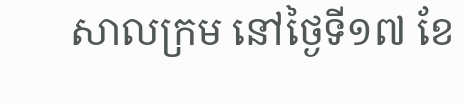សាលក្រម នៅថ្ងៃទី១៧ ខែ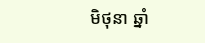មិថុនា ឆ្នាំ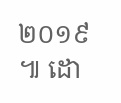២០១៩ ៕ ដោ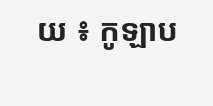យ ៖ កូឡាប